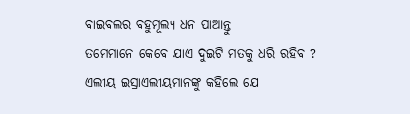ବାଇବଲର ବହୁମୂଲ୍ୟ ଧନ ପାଆନ୍ତୁ
ତମେମାନେ କେବେ ଯାଏ ଦୁଇଟି ମତକୁ ଧରି ରହିବ ?
ଏଲୀୟ ଇସ୍ରାଏଲୀୟମାନଙ୍କୁ କହିଲେ ଯେ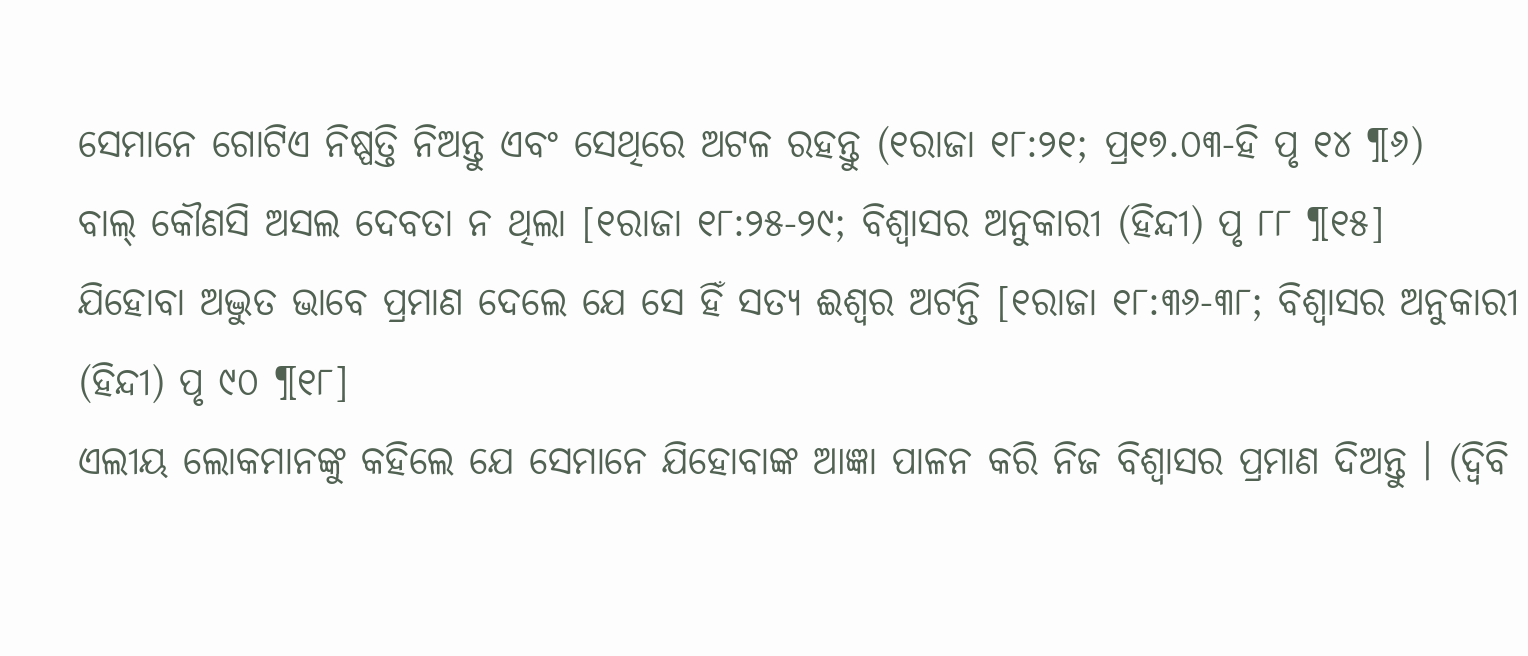ସେମାନେ ଗୋଟିଏ ନିଷ୍ପତ୍ତି ନିଅନ୍ତୁ ଏବଂ ସେଥିରେ ଅଟଳ ରହନ୍ତୁ (୧ରାଜା ୧୮:୨୧; ପ୍ର୧୭.୦୩-ହି ପୃ ୧୪ ¶୬)
ବାଲ୍ କୌଣସି ଅସଲ ଦେବତା ନ ଥିଲା [୧ରାଜା ୧୮:୨୫-୨୯; ବିଶ୍ୱାସର ଅନୁକାରୀ (ହିନ୍ଦୀ) ପୃ ୮୮ ¶୧୫]
ଯିହୋବା ଅଦ୍ଭୁତ ଭାବେ ପ୍ରମାଣ ଦେଲେ ଯେ ସେ ହିଁ ସତ୍ୟ ଈଶ୍ୱର ଅଟନ୍ତି [୧ରାଜା ୧୮:୩୬-୩୮; ବିଶ୍ୱାସର ଅନୁକାରୀ (ହିନ୍ଦୀ) ପୃ ୯୦ ¶୧୮]
ଏଲୀୟ ଲୋକମାନଙ୍କୁ କହିଲେ ଯେ ସେମାନେ ଯିହୋବାଙ୍କ ଆଜ୍ଞା ପାଳନ କରି ନିଜ ବିଶ୍ୱାସର ପ୍ରମାଣ ଦିଅନ୍ତୁ । (ଦ୍ୱିବି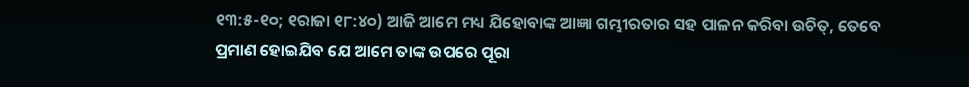୧୩:୫-୧୦; ୧ରାଜା ୧୮:୪୦) ଆଜି ଆମେ ମଧ୍ୟ ଯିହୋବାଙ୍କ ଆଜ୍ଞା ଗମ୍ଭୀରତାର ସହ ପାଳନ କରିବା ଉଚିତ୍, ତେବେ ପ୍ରମାଣ ହୋଇଯିବ ଯେ ଆମେ ତାଙ୍କ ଉପରେ ପୂରା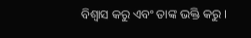ବିଶ୍ୱାସ କରୁ ଏବଂ ତାଙ୍କ ଭକ୍ତି କରୁ ।